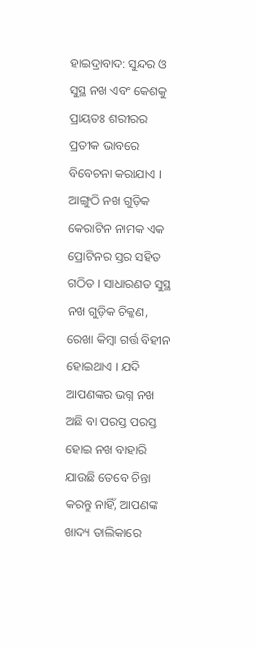ହାଇଦ୍ରାବାଦ: ସୁନ୍ଦର ଓ ସୁସ୍ଥ ନଖ ଏବଂ କେଶକୁ ପ୍ରାୟତଃ ଶରୀରର ପ୍ରତୀକ ଭାବରେ ବିବେଚନା କରାଯାଏ । ଆଙ୍ଗୁଠି ନଖ ଗୁଡ଼ିକ କେରାଟିନ ନାମକ ଏକ ପ୍ରୋଟିନର ସ୍ତର ସହିତ ଗଠିତ । ସାଧାରଣତ ସୁସ୍ଥ ନଖ ଗୁଡ଼ିକ ଚିକ୍କଣ, ରେଖା କିମ୍ବା ଗର୍ତ୍ତ ବିହୀନ ହୋଇଥାଏ । ଯଦି ଆପଣଙ୍କର ଭଗ୍ନ ନଖ ଅଛି ବା ପରସ୍ତ ପରସ୍ତ ହୋଇ ନଖ ବାହାରି ଯାଉଛି ତେବେ ଚିନ୍ତା କରନ୍ତୁ ନାହିଁ, ଆପଣଙ୍କ ଖାଦ୍ୟ ତାଲିକାରେ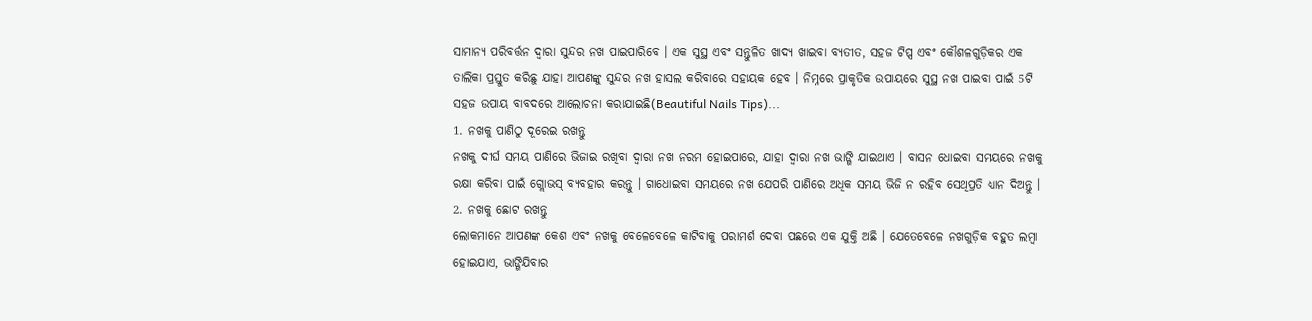ସାମାନ୍ୟ ପରିବର୍ତ୍ତନ ଦ୍ବାରା ସୁନ୍ଦର ନଖ ପାଇପାରିବେ । ଏକ ସୁସ୍ଥ ଏବଂ ସନ୍ତୁଳିତ ଖାଦ୍ୟ ଖାଇବା ବ୍ୟତୀତ, ସହଜ ଟିପ୍ସ ଏବଂ କୌଶଳଗୁଡ଼ିକର ଏକ ତାଲିକା ପ୍ରସ୍ତୁତ କରିଛୁ ଯାହା ଆପଣଙ୍କୁ ସୁନ୍ଦର ନଖ ହାସଲ କରିବାରେ ସହାୟକ ହେବ । ନିମ୍ନରେ ପ୍ରାକୃତିକ ଉପାୟରେ ସୁସ୍ଥ ନଖ ପାଇବା ପାଇଁ 5ଟି ସହଜ ଉପାୟ ବାବଦରେ ଆଲୋଚନା କରାଯାଇଛି(Beautiful Nails Tips)...
1. ନଖକୁ ପାଣିଠୁ ଦୂରେଇ ରଖନ୍ତୁ
ନଖକୁ ଦୀର୍ଘ ସମୟ ପାଣିରେ ଭିଜାଇ ରଖିବା ଦ୍ୱାରା ନଖ ନରମ ହୋଇପାରେ, ଯାହା ଦ୍ବାରା ନଖ ଭାଙ୍ଗି ଯାଇଥାଏ । ବାସନ ଧୋଇବା ସମୟରେ ନଖକୁ ରକ୍ଷା କରିବା ପାଇଁ ଗ୍ଲୋଭସ୍ ବ୍ୟବହାର କରନ୍ତୁ । ଗାଧୋଇବା ସମୟରେ ନଖ ଯେପରି ପାଣିରେ ଅଧିକ ସମୟ ଭିଜି ନ ରହିବ ସେଥିପ୍ରତି ଧ୍ୟାନ ଦିଅନ୍ତୁ ।
2. ନଖକୁ ଛୋଟ ରଖନ୍ତୁ
ଲୋକମାନେ ଆପଣଙ୍କ କେଶ ଏବଂ ନଖକୁ ବେଳେବେଳେ କାଟିବାକୁ ପରାମର୍ଶ ଦେବା ପଛରେ ଏକ ଯୁକ୍ତି ଅଛି । ଯେତେବେଳେ ନଖଗୁଡ଼ିକ ବହୁତ ଲମ୍ବା ହୋଇଯାଏ, ଭାଙ୍ଗିଯିବାର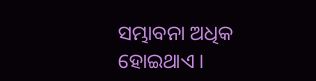ସମ୍ଭାବନା ଅଧିକ ହୋଇଥାଏ ।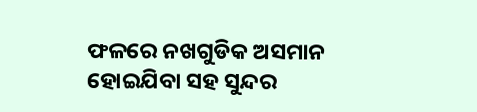ଫଳରେ ନଖଗୁଡିକ ଅସମାନ ହୋଇଯିବା ସହ ସୁନ୍ଦର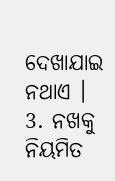ଦେଖାଯାଇ ନଥାଏ ।
3. ନଖକୁ ନିୟମିତ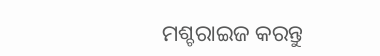ମଶ୍ଚରାଇଜ କରନ୍ତୁ